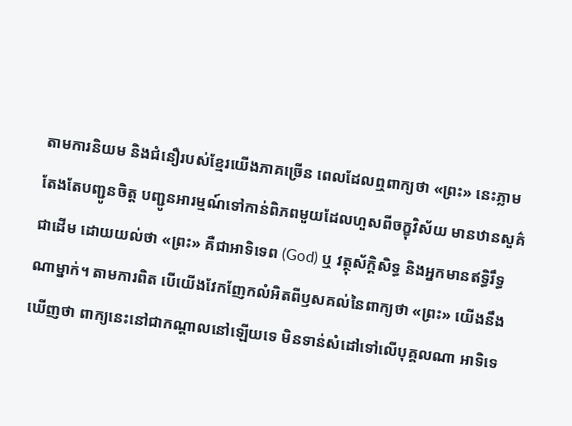តាមការនិយម និងជំនឿរបស់ខ្មែរយើងភាគច្រើន ពេលដែលឮពាក្យថា «ព្រះ» នេះភ្លាម តែងតែបញ្ជូនចិត្ត បញ្ជូនអារម្មណ៍ទៅកាន់ពិភពមួយដែលហួសពីចក្ខុវិស័យ មានឋានសួគ៌ ជាដើម ដោយយល់ថា «ព្រះ» គឺជាអាទិទេព (God) ឬ វត្ថុស័ក្តិសិទ្ធ និងអ្នកមានឥទ្ធិរឹទ្ធណាម្នាក់។ តាមការពិត បើយើងវែកញែកលំអិតពីឫសគល់នៃពាក្យថា «ព្រះ» យើងនឹងឃើញថា ពាក្យនេះនៅជាកណ្តាលនៅឡើយទេ មិនទាន់សំដៅទៅលើបុគ្គលណា អាទិទេ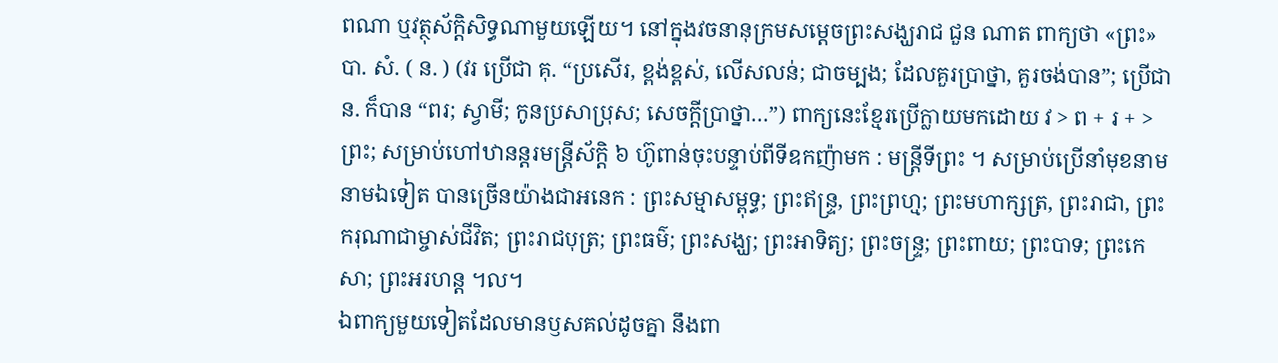ពណា ឬវត្ថុស័ក្តិសិទ្ធណាមួយឡើយ។ នៅក្នុងវចនានុក្រមសម្តេចព្រះសង្ឃរាជ ជួន ណាត ពាក្យថា «ព្រះ» បា. សំ. ( ន. ) (វរ ប្រើជា គុ. “ប្រសើរ, ខ្ពង់ខ្ពស់, លើសលន់; ជាចម្បង; ដែលគួរប្រាថ្នា, គួរចង់បាន”; ប្រើជា ន. ក៏បាន “ពរ; ស្វាមី; កូនប្រសាប្រុស; សេចក្ដីប្រាថ្នា…”) ពាក្យនេះខ្មែរប្រើក្លាយមកដោយ វ > ព + រ + > ព្រះ; សម្រាប់ហៅឋានន្តរមន្ត្រីស័ក្តិ ៦ ហ៊ូពាន់ចុះបន្ទាប់ពីទីឧកញ៉ាមក : មន្ត្រីទីព្រះ ។ សម្រាប់ប្រើនាំមុខនាមនាមឯទៀត បានច្រើនយ៉ាងជាអនេក : ព្រះសម្មាសម្ពុទ្ធ; ព្រះឥន្ទ្រ, ព្រះព្រហ្ម; ព្រះមហាក្សត្រ, ព្រះរាជា, ព្រះករុណាជាម្ចាស់ជីវិត; ព្រះរាជបុត្រ; ព្រះធម៌; ព្រះសង្ឃ; ព្រះអាទិត្យ; ព្រះចន្ទ្រ; ព្រះពាយ; ព្រះបាទ; ព្រះកេសា; ព្រះអរហន្ត ។ល។
ឯពាក្យមួយទៀតដែលមានឫសគល់ដូចគ្នា នឹងពា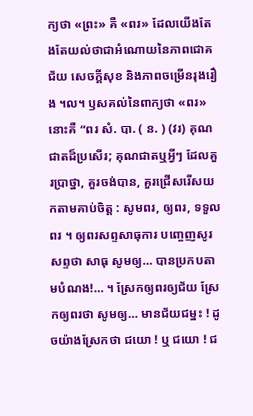ក្យថា «ព្រះ» គឺ «ពរ» ដែលយើងតែងតែយល់ថាជាអំណោយនៃភាពជោគជ័យ សេចក្តីសុខ និងភាពចម្រើនរុងរឿង ។ល។ ឫសគល់នៃពាក្យថា «ពរ» នោះគឺ “ពរ សំ. បា. ( ន. ) (វរ) គុណជាតដ៏ប្រសើរ; គុណជាតឬអ្វីៗ ដែលគួរប្រាថ្នា, គួរចង់បាន, គួរជ្រើសរើសយកតាមគាប់ចិត្ត : សូមពរ, ឲ្យពរ, ទទួលពរ ។ ឲ្យពរសព្ទសាធុការ បញ្ចេញសូរសព្ទថា សាធុ សូមឲ្យ… បានប្រកបតាមបំណង!… ។ ស្រែកឲ្យពរឲ្យជ័យ ស្រែកឲ្យពរថា សូមឲ្យ… មានជ័យជម្នះ ! ដូចយ៉ាងស្រែកថា ជយោ ! ឬ ជយោ ! ជ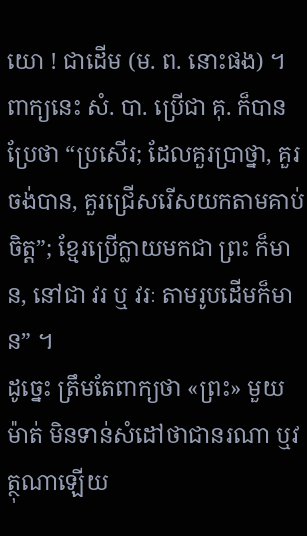យោ ! ជាដើម (ម. ព. នោះផង) ។ ពាក្យនេះ សំ. បា. ប្រើជា គុ. ក៏បាន ប្រែថា “ប្រសើរ; ដែលគួរប្រាថ្នា, គួរចង់បាន, គួរជ្រើសរើសយកតាមគាប់ចិត្ត”; ខ្មែរប្រើក្លាយមកជា ព្រះ ក៏មាន, នៅជា វរ ឬ វរៈ តាមរូបដើមក៏មាន” ។
ដូច្នេះ ត្រឹមតែពាក្យថា «ព្រះ» មួយម៉ាត់ មិនទាន់សំដៅថាជានរណា ឬវត្ថុណាឡើយ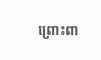ព្រោះពា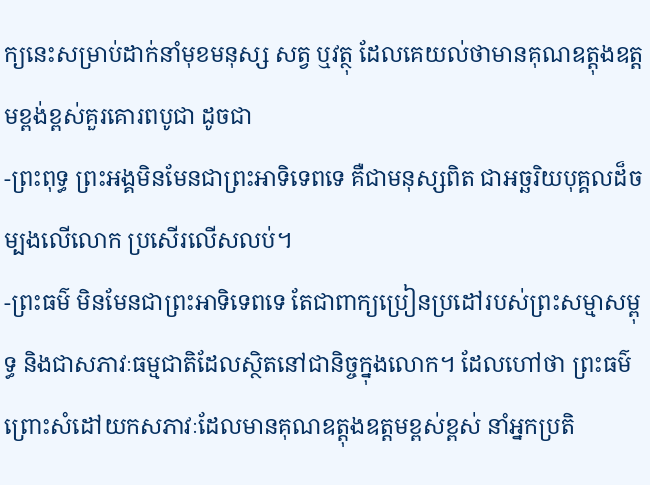ក្យនេះសម្រាប់ដាក់នាំមុខមនុស្ស សត្វ ឬវត្ថុ ដែលគេយល់ថាមានគុណឧត្តុងឧត្តមខ្ពង់ខ្ពស់គួរគោរពបូជា ដូចជា
-ព្រះពុទ្ធ ព្រះអង្គមិនមែនជាព្រះអាទិទេពទេ គឺជាមនុស្សពិត ជាអច្ឆរិយបុគ្គលដ៏ចម្បងលើលោក ប្រសើរលើសលប់។
-ព្រះធម៌ មិនមែនជាព្រះអាទិទេពទេ តែជាពាក្យប្រៀនប្រដៅរបស់ព្រះសម្មាសម្ពុទ្ធ និងជាសភាវៈធម្មជាតិដែលស្ថិតនៅជានិច្ចក្នុងលោក។ ដែលហៅថា ព្រះធម៌ ព្រោះសំដៅយកសភាវៈដែលមានគុណឧត្តុងឧត្តមខ្ពស់ខ្ពស់ នាំអ្នកប្រតិ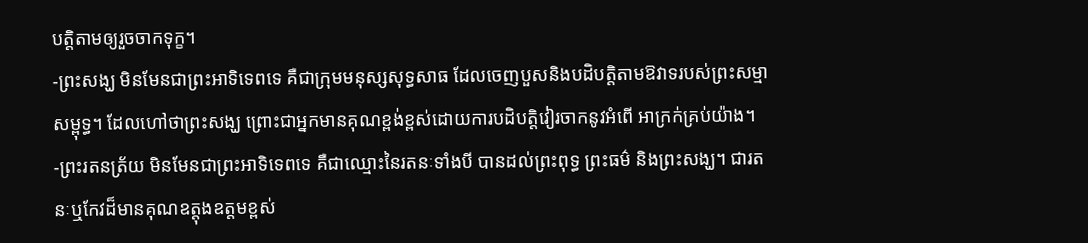បត្តិតាមឲ្យរួចចាកទុក្ខ។
-ព្រះសង្ឃ មិនមែនជាព្រះអាទិទេពទេ គឺជាក្រុមមនុស្សសុទ្ធសាធ ដែលចេញបួសនិងបដិបត្តិតាមឱវាទរបស់ព្រះសម្មាសម្ពុទ្ធ។ ដែលហៅថាព្រះសង្ឃ ព្រោះជាអ្នកមានគុណខ្ពង់ខ្ពស់ដោយការបដិបត្តិវៀរចាកនូវអំពើ អាក្រក់គ្រប់យ៉ាង។
-ព្រះរតនត្រ័យ មិនមែនជាព្រះអាទិទេពទេ គឺជាឈ្មោះនៃរតនៈទាំងបី បានដល់ព្រះពុទ្ធ ព្រះធម៌ និងព្រះសង្ឃ។ ជារតនៈឬកែវដ៏មានគុណឧត្តុងឧត្តមខ្ពស់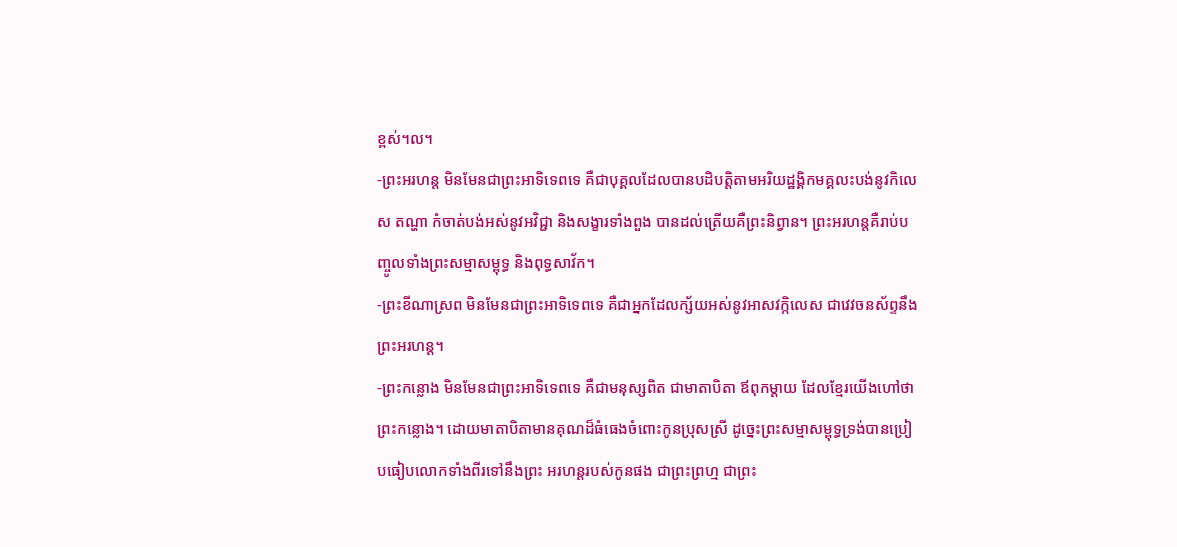ខ្ពស់។ល។
-ព្រះអរហន្ត មិនមែនជាព្រះអាទិទេពទេ គឺជាបុគ្គលដែលបានបដិបត្តិតាមអរិយដ្ឋង្គិកមគ្គលះបង់នូវកិលេស តណ្ហា កំចាត់បង់អស់នូវអវិជ្ជា និងសង្ខារទាំងពួង បានដល់ត្រើយគឺព្រះនិព្វាន។ ព្រះអរហន្តគឺរាប់បញ្ចូលទាំងព្រះសម្មាសម្ពុទ្ធ និងពុទ្ធសាវ័ក។
-ព្រះខីណាស្រព មិនមែនជាព្រះអាទិទេពទេ គឺជាអ្នកដែលក្ស័យអស់នូវអាសវក្កិលេស ជាវេវចនស័ព្ទនឹងព្រះអរហន្ត។
-ព្រះកន្លោង មិនមែនជាព្រះអាទិទេពទេ គឺជាមនុស្សពិត ជាមាតាបិតា ឪពុកម្តាយ ដែលខ្មែរយើងហៅថា ព្រះកន្លោង។ ដោយមាតាបិតាមានគុណដ៏ធំធេងចំពោះកូនប្រុសស្រី ដូច្នេះព្រះសម្មាសម្ពុទ្ធទ្រង់បានប្រៀបធៀបលោកទាំងពីរទៅនឹងព្រះ អរហន្តរបស់កូនផង ជាព្រះព្រហ្ម ជាព្រះ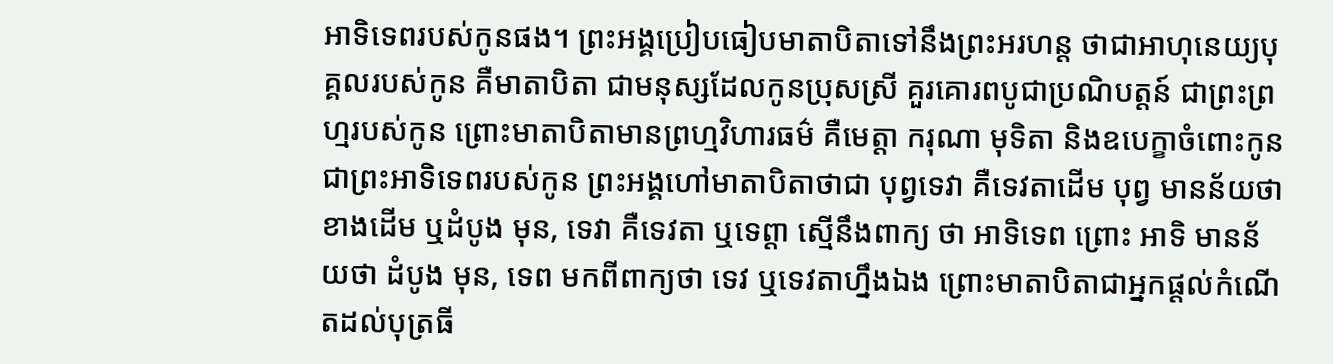អាទិទេពរបស់កូនផង។ ព្រះអង្គប្រៀបធៀបមាតាបិតាទៅនឹងព្រះអរហន្ត ថាជាអាហុនេយ្យបុគ្គលរបស់កូន គឺមាតាបិតា ជាមនុស្សដែលកូនប្រុសស្រី គួរគោរពបូជាប្រណិបត្តន៍ ជាព្រះព្រហ្មរបស់កូន ព្រោះមាតាបិតាមានព្រហ្មវិហារធម៌ គឺមេត្តា ករុណា មុទិតា និងឧបេក្ខាចំពោះកូន ជាព្រះអាទិទេពរបស់កូន ព្រះអង្គហៅមាតាបិតាថាជា បុព្វទេវា គឺទេវតាដើម បុព្វ មានន័យថាខាងដើម ឬដំបូង មុន, ទេវា គឺទេវតា ឬទេព្តា ស្មើនឹងពាក្យ ថា អាទិទេព ព្រោះ អាទិ មានន័យថា ដំបូង មុន, ទេព មកពីពាក្យថា ទេវ ឬទេវតាហ្នឹងឯង ព្រោះមាតាបិតាជាអ្នកផ្តល់កំណើតដល់បុត្រធី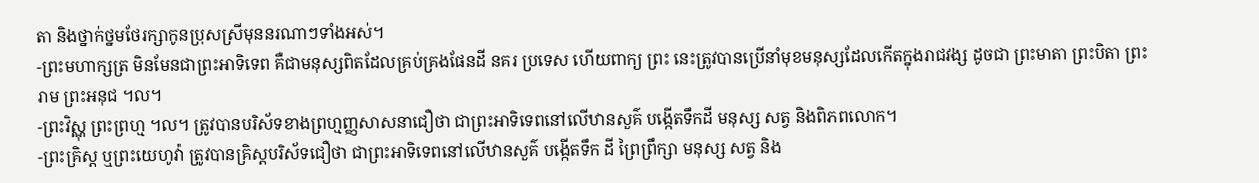តា និងថ្នាក់ថ្នមថែរក្សាកូនប្រុសស្រីមុននរណាៗទាំងអស់។
-ព្រះមហាក្សត្រ មិនមែនជាព្រះអាទិទេព គឺជាមនុស្សពិតដែលគ្រប់គ្រងផែនដី នគរ ប្រទេស ហើយពាក្យ ព្រះ នេះត្រូវបានប្រើនាំមុខមនុស្សដែលកើតក្នុងរាជវង្ស ដូចជា ព្រះមាតា ព្រះបិតា ព្រះរាម ព្រះអនុជ ។ល។
-ព្រះវិស្ណុ ព្រះព្រហ្ម ។ល។ ត្រូវបានបរិស័ទខាងព្រហ្មញ្ញសាសនាជឿថា ជាព្រះអាទិទេពនៅលើឋានសួគ៌ បង្កើតទឹកដី មនុស្ស សត្វ និងពិភពលោក។
-ព្រះគ្រិស្ត ឬព្រះយេហូវ៉ា ត្រូវបានគ្រិស្តបរិស័ទជឿថា ជាព្រះអាទិទេពនៅលើឋានសួគ៌ បង្កើតទឹក ដី ព្រៃព្រឹក្សា មនុស្ស សត្វ និង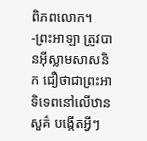ពិភពលោក។
-ព្រះអាឡា ត្រូវបានអ៊ីស្លាមសាសនិក ជឿថាជាព្រះអាទិទេពនៅលើឋានសួគ៌ បង្កើតអ្វីៗ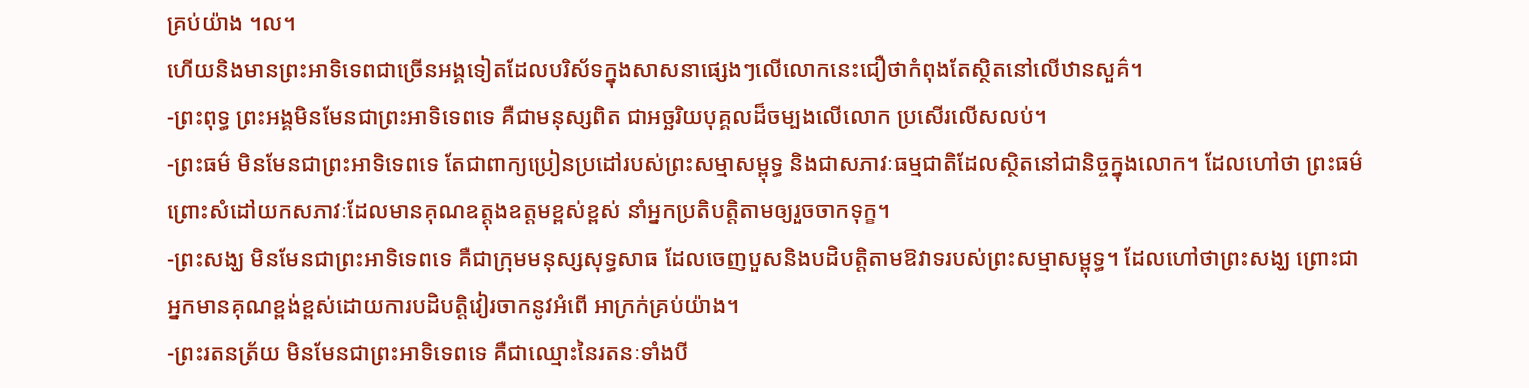គ្រប់យ៉ាង ។ល។
ហើយនិងមានព្រះអាទិទេពជាច្រើនអង្គទៀតដែលបរិស័ទក្នុងសាសនាផ្សេងៗលើលោកនេះជឿថាកំពុងតែស្ថិតនៅលើឋានសួគ៌។
-ព្រះពុទ្ធ ព្រះអង្គមិនមែនជាព្រះអាទិទេពទេ គឺជាមនុស្សពិត ជាអច្ឆរិយបុគ្គលដ៏ចម្បងលើលោក ប្រសើរលើសលប់។
-ព្រះធម៌ មិនមែនជាព្រះអាទិទេពទេ តែជាពាក្យប្រៀនប្រដៅរបស់ព្រះសម្មាសម្ពុទ្ធ និងជាសភាវៈធម្មជាតិដែលស្ថិតនៅជានិច្ចក្នុងលោក។ ដែលហៅថា ព្រះធម៌ ព្រោះសំដៅយកសភាវៈដែលមានគុណឧត្តុងឧត្តមខ្ពស់ខ្ពស់ នាំអ្នកប្រតិបត្តិតាមឲ្យរួចចាកទុក្ខ។
-ព្រះសង្ឃ មិនមែនជាព្រះអាទិទេពទេ គឺជាក្រុមមនុស្សសុទ្ធសាធ ដែលចេញបួសនិងបដិបត្តិតាមឱវាទរបស់ព្រះសម្មាសម្ពុទ្ធ។ ដែលហៅថាព្រះសង្ឃ ព្រោះជាអ្នកមានគុណខ្ពង់ខ្ពស់ដោយការបដិបត្តិវៀរចាកនូវអំពើ អាក្រក់គ្រប់យ៉ាង។
-ព្រះរតនត្រ័យ មិនមែនជាព្រះអាទិទេពទេ គឺជាឈ្មោះនៃរតនៈទាំងបី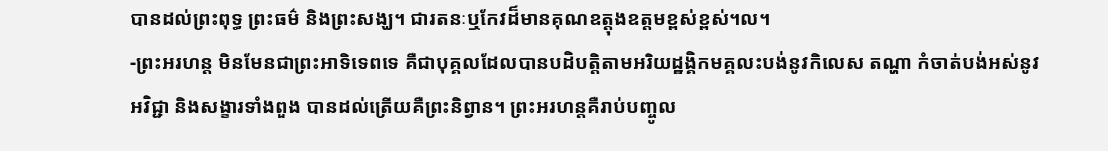បានដល់ព្រះពុទ្ធ ព្រះធម៌ និងព្រះសង្ឃ។ ជារតនៈឬកែវដ៏មានគុណឧត្តុងឧត្តមខ្ពស់ខ្ពស់។ល។
-ព្រះអរហន្ត មិនមែនជាព្រះអាទិទេពទេ គឺជាបុគ្គលដែលបានបដិបត្តិតាមអរិយដ្ឋង្គិកមគ្គលះបង់នូវកិលេស តណ្ហា កំចាត់បង់អស់នូវអវិជ្ជា និងសង្ខារទាំងពួង បានដល់ត្រើយគឺព្រះនិព្វាន។ ព្រះអរហន្តគឺរាប់បញ្ចូល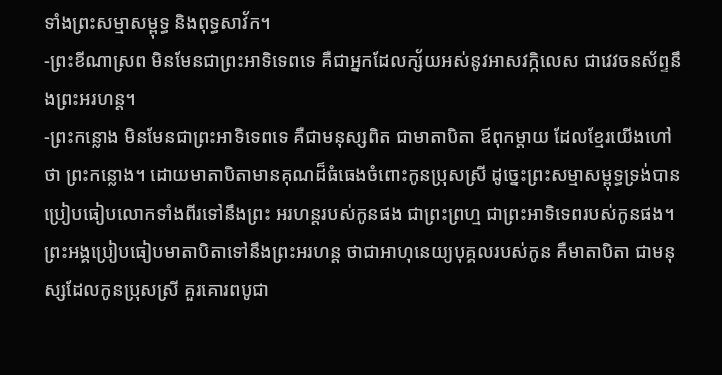ទាំងព្រះសម្មាសម្ពុទ្ធ និងពុទ្ធសាវ័ក។
-ព្រះខីណាស្រព មិនមែនជាព្រះអាទិទេពទេ គឺជាអ្នកដែលក្ស័យអស់នូវអាសវក្កិលេស ជាវេវចនស័ព្ទនឹងព្រះអរហន្ត។
-ព្រះកន្លោង មិនមែនជាព្រះអាទិទេពទេ គឺជាមនុស្សពិត ជាមាតាបិតា ឪពុកម្តាយ ដែលខ្មែរយើងហៅថា ព្រះកន្លោង។ ដោយមាតាបិតាមានគុណដ៏ធំធេងចំពោះកូនប្រុសស្រី ដូច្នេះព្រះសម្មាសម្ពុទ្ធទ្រង់បានប្រៀបធៀបលោកទាំងពីរទៅនឹងព្រះ អរហន្តរបស់កូនផង ជាព្រះព្រហ្ម ជាព្រះអាទិទេពរបស់កូនផង។ ព្រះអង្គប្រៀបធៀបមាតាបិតាទៅនឹងព្រះអរហន្ត ថាជាអាហុនេយ្យបុគ្គលរបស់កូន គឺមាតាបិតា ជាមនុស្សដែលកូនប្រុសស្រី គួរគោរពបូជា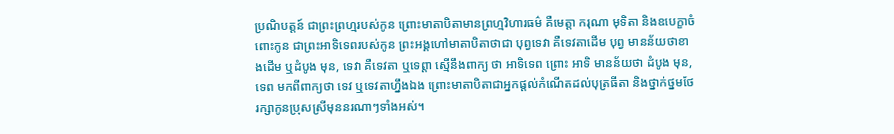ប្រណិបត្តន៍ ជាព្រះព្រហ្មរបស់កូន ព្រោះមាតាបិតាមានព្រហ្មវិហារធម៌ គឺមេត្តា ករុណា មុទិតា និងឧបេក្ខាចំពោះកូន ជាព្រះអាទិទេពរបស់កូន ព្រះអង្គហៅមាតាបិតាថាជា បុព្វទេវា គឺទេវតាដើម បុព្វ មានន័យថាខាងដើម ឬដំបូង មុន, ទេវា គឺទេវតា ឬទេព្តា ស្មើនឹងពាក្យ ថា អាទិទេព ព្រោះ អាទិ មានន័យថា ដំបូង មុន, ទេព មកពីពាក្យថា ទេវ ឬទេវតាហ្នឹងឯង ព្រោះមាតាបិតាជាអ្នកផ្តល់កំណើតដល់បុត្រធីតា និងថ្នាក់ថ្នមថែរក្សាកូនប្រុសស្រីមុននរណាៗទាំងអស់។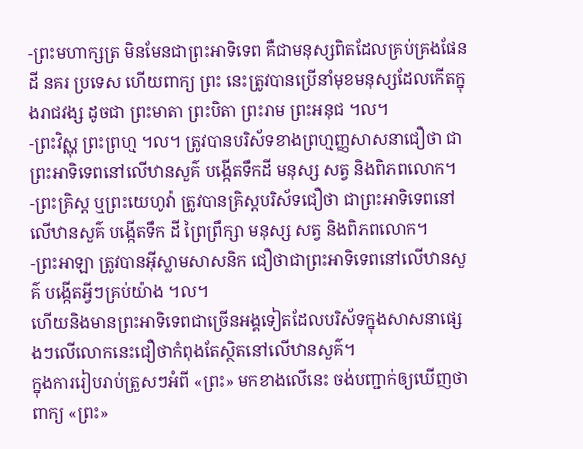-ព្រះមហាក្សត្រ មិនមែនជាព្រះអាទិទេព គឺជាមនុស្សពិតដែលគ្រប់គ្រងផែនដី នគរ ប្រទេស ហើយពាក្យ ព្រះ នេះត្រូវបានប្រើនាំមុខមនុស្សដែលកើតក្នុងរាជវង្ស ដូចជា ព្រះមាតា ព្រះបិតា ព្រះរាម ព្រះអនុជ ។ល។
-ព្រះវិស្ណុ ព្រះព្រហ្ម ។ល។ ត្រូវបានបរិស័ទខាងព្រហ្មញ្ញសាសនាជឿថា ជាព្រះអាទិទេពនៅលើឋានសួគ៌ បង្កើតទឹកដី មនុស្ស សត្វ និងពិភពលោក។
-ព្រះគ្រិស្ត ឬព្រះយេហូវ៉ា ត្រូវបានគ្រិស្តបរិស័ទជឿថា ជាព្រះអាទិទេពនៅលើឋានសួគ៌ បង្កើតទឹក ដី ព្រៃព្រឹក្សា មនុស្ស សត្វ និងពិភពលោក។
-ព្រះអាឡា ត្រូវបានអ៊ីស្លាមសាសនិក ជឿថាជាព្រះអាទិទេពនៅលើឋានសួគ៌ បង្កើតអ្វីៗគ្រប់យ៉ាង ។ល។
ហើយនិងមានព្រះអាទិទេពជាច្រើនអង្គទៀតដែលបរិស័ទក្នុងសាសនាផ្សេងៗលើលោកនេះជឿថាកំពុងតែស្ថិតនៅលើឋានសួគ៌។
ក្នុងការរៀបរាប់ត្រួសៗអំពី «ព្រះ» មកខាងលើនេះ ចង់បញ្ជាក់ឲ្យឃើញថា ពាក្យ «ព្រះ»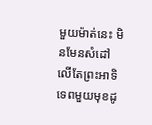មួយម៉ាត់នេះ មិនមែនសំដៅលើតែព្រះអាទិទេពមួយមុខដូ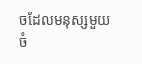ចដែលមនុស្សមួយចំ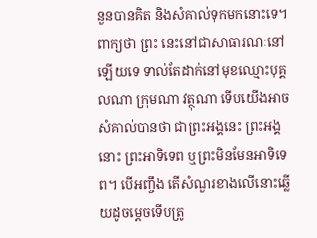នួនបានគិត និងសំគាល់ទុកមកនោះទេ។ ពាក្យថា ព្រះ នេះនៅជាសាធារណៈនៅឡើយទេ ទាល់តែដាក់នៅមុខឈ្មោះបុគ្គលណា ក្រុមណា វត្ថុណា ទើបយើងអាចសំគាល់បានថា ជាព្រះអង្គនេះ ព្រះអង្គនោះ ព្រះអាទិទេព ឬព្រះមិនមែនអាទិទេព។ បើអញ្ចឹង តើសំណួរខាងលើនោះឆ្លើយដូចម្តេចទើបត្រូ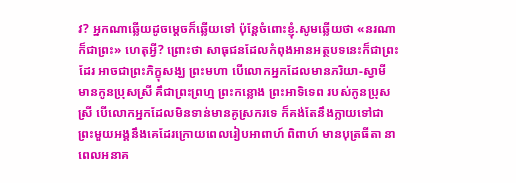វ? អ្នកណាឆ្លើយដូចម្តេចក៏ឆ្លើយទៅ ប៉ុន្តែចំពោះខ្ញុំ.សូមឆ្លើយថា «នរណាក៏ជាព្រះ» ហេតុអ្វី? ព្រោះថា សាធុជនដែលកំពុងអានអត្ថបទនេះក៏ជាព្រះដែរ អាចជាព្រះភិក្ខុសង្ឃ ព្រះមហា បើលោកអ្នកដែលមានភរិយា-ស្វាមី មានកូនប្រុសស្រី គឹជាព្រះព្រហ្ម ព្រះកន្លោង ព្រះអាទិទេព របស់កូនប្រុសស្រី បើលោកអ្នកដែលមិនទាន់មានគូស្រករទេ ក៏គង់តែនឹងក្លាយទៅជាព្រះមួយអង្គនឹងគេដែរក្រោយពេលរៀបអាពាហ៍ ពិពាហ៍ មានបុត្រធីតា នាពេលអនាគ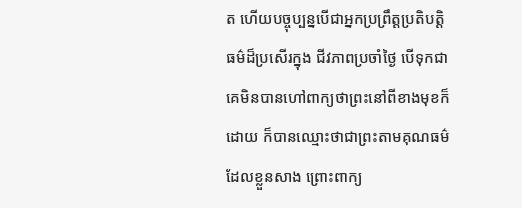ត ហើយបច្ចុប្បន្នបើជាអ្នកប្រព្រឹត្តប្រតិបត្តិធម៌ដ៏ប្រសើរក្នុង ជីវភាពប្រចាំថ្ងៃ បើទុកជាគេមិនបានហៅពាក្យថាព្រះនៅពីខាងមុខក៏ដោយ ក៏បានឈ្មោះថាជាព្រះតាមគុណធម៌ដែលខ្លួនសាង ព្រោះពាក្យ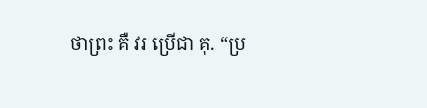ថាព្រះ គឺ វរ ប្រើជា គុ. “ប្រ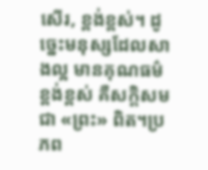សើរ, ខ្ពង់ខ្ពស់។ ដូច្នេះមនុស្សដែលសាងល្អ មានគុណធម៌ខ្ពង់ខ្ពស់ គឺសក្តិសមជា «ព្រះ» ពិត។ប្រភព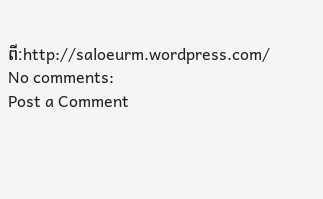ពី:http://saloeurm.wordpress.com/
No comments:
Post a Comment